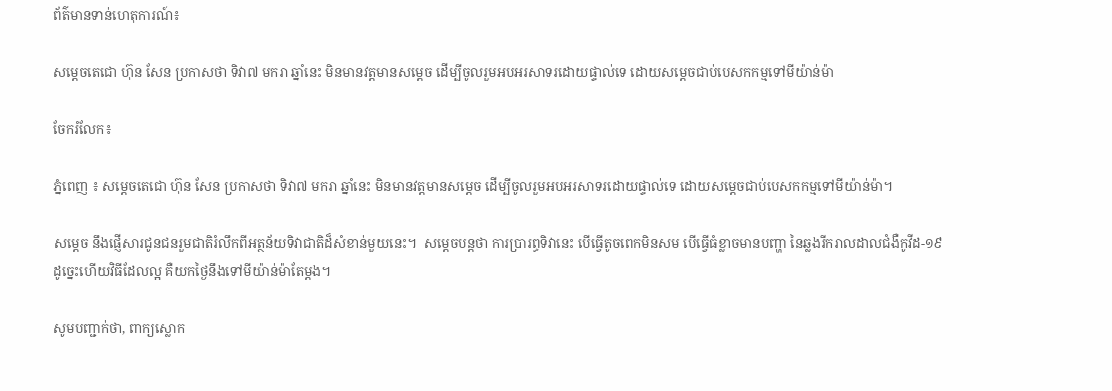ព័ត៌មានទាន់ហេតុការណ៍៖

សម្តេចតេជោ ហ៊ុន សែន ប្រកាសថា ទិវា៧ មករា ឆ្នាំនេះ មិនមានវត្តមានសម្តេច ដើម្បីចូលរួមអបអរសាទរដោយផ្ទាល់ទេ ដោយសម្តេចជាប់បេសកកម្មទៅមីយ៉ាន់ម៉ា

ចែករំលែក៖

ភ្នំពេញ ៖ សម្តេចតេជោ ហ៊ុន សែន ប្រកាសថា ទិវា៧ មករា ឆ្នាំនេះ មិនមានវត្តមានសម្តេច ដើម្បីចូលរួមអបអរសាទរដោយផ្ទាល់ទេ ដោយសម្តេចជាប់បេសកកម្មទៅមីយ៉ាន់ម៉ា។

សម្តេច នឹងផ្ញើសារជូនជនរួមជាតិរំលឹកពីអត្ថន័យទិវាជាតិដ៏សំខាន់មួយនេះ។  សម្តេចបន្តថា ការប្រារព្ធទិវានេះ បើធ្វើតូចពេកមិនសម បើធ្វើធំខ្លាចមានបញ្ហា នៃឆ្លងរីករាលដាលជំងឺកូវីដ-១៩ ដូច្នេះហើយវិធីដែលល្អ គឺយកថ្ងៃនឹងទៅមីយ៉ាន់ម៉ាតែម្តង។

សូមបញ្ជាក់ថា, ពាក្យស្លោក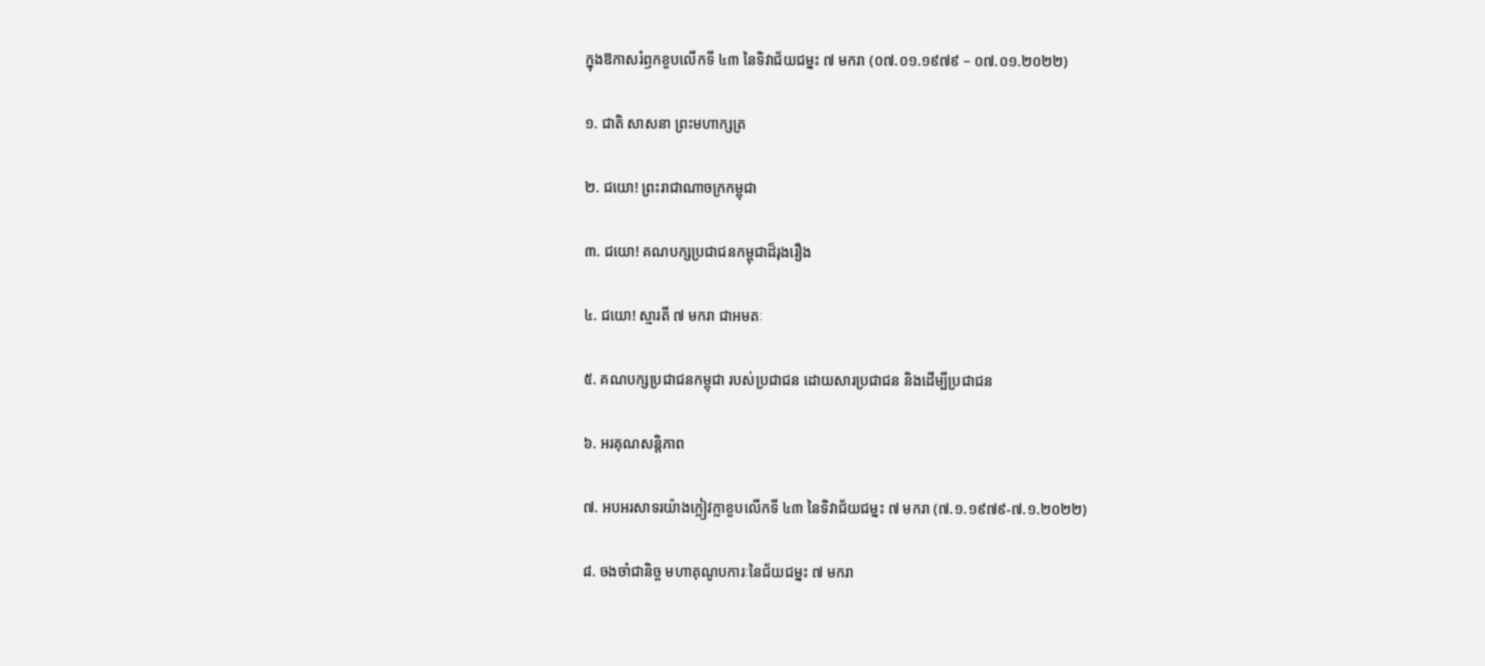ក្នុងឱកាសរំឭកខួបលើកទី ៤៣ នៃទិវាជ័យជម្នះ ៧ មករា (០៧.០១.១៩៧៩ – ០៧.០១.២០២២)

១. ជាតិ សាសនា ព្រះមហាក្សត្រ

២. ជយោ! ព្រះរាជាណាចក្រកម្ពុជា

៣. ជយោ! គណបក្សប្រជាជនកម្ពុជាដ៏រុងរឿង

៤. ជយោ! ស្មារតី ៧ មករា ជាអមតៈ

៥. គណបក្សប្រជាជនកម្ពុជា របស់ប្រជាជន ដោយសារប្រជាជន និងដើម្បីប្រជាជន

៦. អរគុណសន្តិភាព

៧. អបអរសាទរយ៉ាងក្លៀវក្លាខួបលើកទី ៤៣ នៃទិវាជ័យជម្នះ ៧ មករា (៧.១.១៩៧៩-៧.១.២០២២)

៨. ចងចាំជានិច្ច មហាគុណូបការៈនៃជ័យជម្នះ ៧ មករា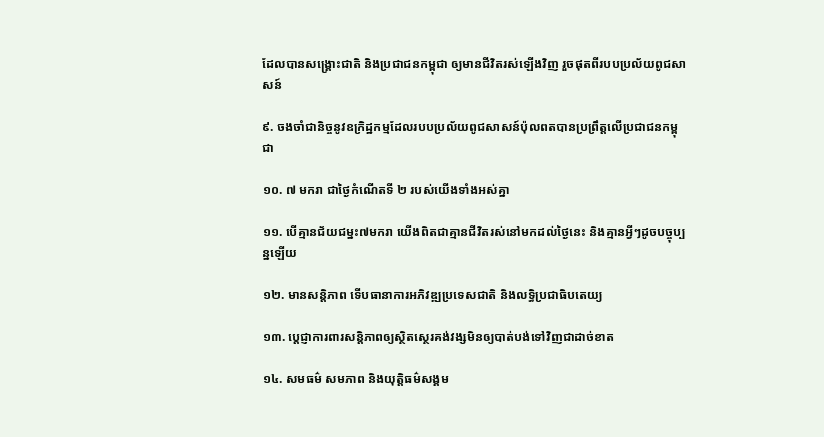ដែលបានសង្គ្រោះជាតិ និងប្រជាជនកម្ពុជា ឲ្យមានជីវិតរស់ឡើងវិញ រួចផុតពីរបបប្រល័យពូជសាសន៍

៩. ចងចាំជានិច្ចនូវឧក្រិដ្ឋកម្មដែលរបបប្រល័យពូជសាសន៍ប៉ុលពតបានប្រព្រឹត្តលើប្រជាជនកម្ពុជា

១០. ៧ មករា ជាថ្ងៃកំណើតទី ២ របស់យើងទាំងអស់គ្នា

១១. បើគ្មានជ័យជម្នះ៧មករា យើងពិតជាគ្មានជីវិតរស់នៅមកដល់ថ្ងៃនេះ និងគ្មានអ្វីៗដូចបច្ចុប្បន្នឡើយ

១២. មានសន្តិភាព ទើបធានាការអភិវឌ្ឍប្រទេសជាតិ និងលទ្ធិប្រជាធិបតេយ្យ

១៣. ប្តេជ្ញាការពារសន្តិភាពឲ្យស្ថិតស្ថេរគង់វង្សមិនឲ្យបាត់បង់ទៅវិញជាដាច់ខាត

១៤. សមធម៌ សមភាព និងយុត្តិធម៌សង្គម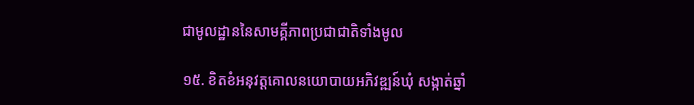ជាមូលដ្ឋាននៃសាមគ្គីភាពប្រជាជាតិទាំងមូល

១៥. ខិតខំអនុវត្តគោលនយោបាយអភិវឌ្ឍន៍ឃុំ សង្កាត់ឆ្នាំ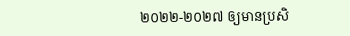២០២២-២០២៧ ឲ្យមានប្រសិ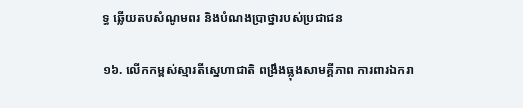ទ្ធ ឆ្លើយតបសំណូមពរ និងបំណងប្រាថ្នារបស់ប្រជាជន

១៦. លើកកម្ពស់ស្មារតីស្នេហាជាតិ ពង្រឹងធ្លុងសាមគ្គីភាព ការពារឯករា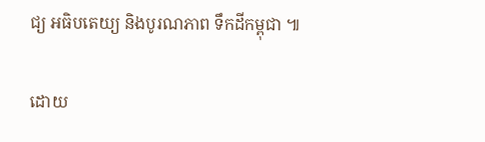ជ្យ អធិបតេយ្យ និងបូរណភាព ទឹកដីកម្ពុជា ៕

ដោយ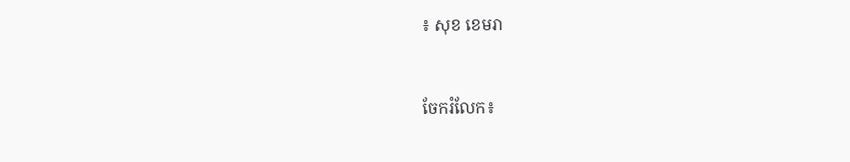៖ សុខ ខេមរា


ចែករំលែក៖